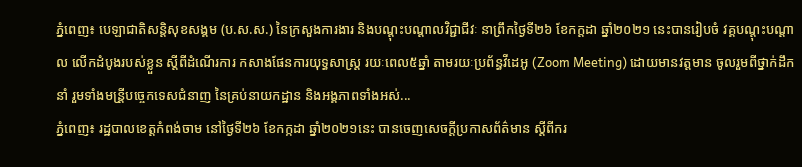ភ្នំពេញ៖ បេឡាជាតិសន្តិសុខសង្គម (ប.ស.ស.) នៃក្រសួងការងារ និងបណ្តុះបណ្តាលវិជ្ជាជីវៈ នាព្រឹកថ្ងៃទី២៦ ខែកក្ដដា ឆ្នាំ២០២១ នេះបានរៀបចំ វគ្គបណ្តុះបណ្តាល លើកដំបូងរបស់ខ្លួន ស្តីពីដំណើរការ កសាងផែនការយុទ្ធសាស្រ្ត រយៈពេល៥ឆ្នាំ តាមរយៈប្រព័ន្ធវីដេអូ (Zoom Meeting) ដោយមានវត្តមាន ចូលរួមពីថ្នាក់ដឹកនាំ រួមទាំងមន្រី្ដបច្ចេកទេសជំនាញ នៃគ្រប់នាយកដ្ឋាន និងអង្គភាពទាំងអស់...
ភ្នំពេញ៖ រដ្ឋបាលខេត្តកំពង់ចាម នៅថ្ងៃទី២៦ ខែកក្កដា ឆ្នាំ២០២១នេះ បានចេញសេចក្តីប្រកាសព័ត៌មាន ស្តីពីករ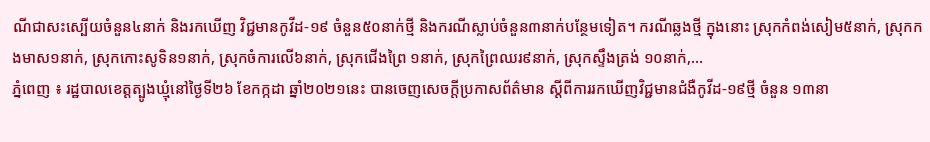ណីជាសះស្បើយចំនួន៤នាក់ និងរកឃើញ វិជ្ជមានកូវីដ-១៩ ចំនួន៥០នាក់ថ្មី និងករណីស្លាប់ចំនួន៣នាក់បន្ថែមទៀត។ ករណីឆ្លងថ្មី ក្នុងនោះ ស្រុកកំពង់សៀម៥នាក់, ស្រុកកងមាស១នាក់, ស្រុកកោះសូទិន១នាក់, ស្រុកចំការលើ៦នាក់, ស្រុកជើងព្រៃ ១នាក់, ស្រុកព្រៃឈរ៩នាក់, ស្រុកស្ទឹងត្រង់ ១០នាក់,...
ភ្នំពេញ ៖ រដ្ឋបាលខេត្តត្បូងឃ្មុំនៅថ្ងៃទី២៦ ខែកក្កដា ឆ្នាំ២០២១នេះ បានចេញសេចក្ដីប្រកាសព័ត៌មាន ស្តីពីការរកឃើញវិជ្ជមានជំងឺកូវីដ-១៩ថ្មី ចំនួន ១៣នា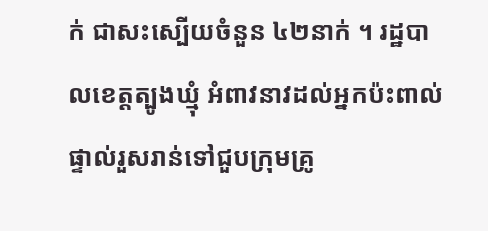ក់ ជាសះស្បើយចំនួន ៤២នាក់ ។ រដ្ឋបាលខេត្តត្បូងឃ្មុំ អំពាវនាវដល់អ្នកប៉ះពាល់ផ្ទាល់រួសរាន់ទៅជួបក្រុមគ្រូ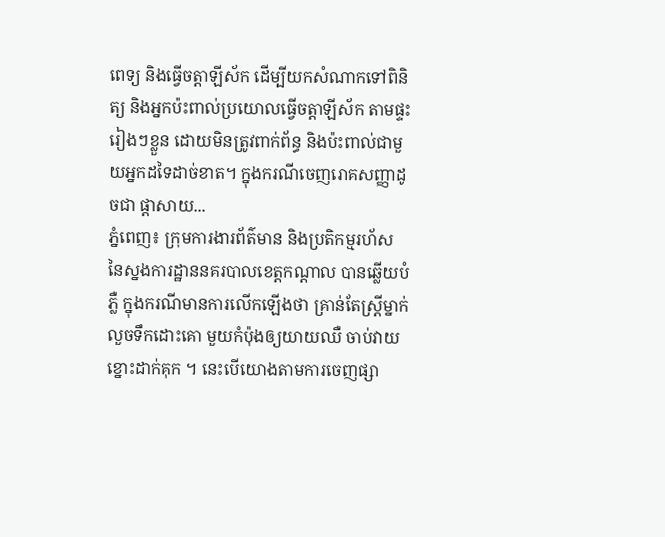ពេទ្យ និងធ្វើចត្តាឡីស័ក ដើម្បីយកសំណាកទៅពិនិត្យ និងអ្នកប៉ះពាល់ប្រយោលធ្វើចត្តាឡីស័ក តាមផ្ទះរៀងៗខ្លួន ដោយមិនត្រូវពាក់ព័ន្ធ និងប៉ះពាល់ជាមួយអ្នកដទៃដាច់ខាត។ ក្នុងករណីចេញរោគសញ្ញាដូចជា ផ្ដាសាយ...
ភ្នំពេញ៖ ក្រុមការងារព័ត៌មាន និងប្រតិកម្មរហ័ស នៃស្នងការដ្ឋាននគរបាលខេត្តកណ្តាល បានឆ្លើយបំភ្លឺ ក្នុងករណីមានការលើកឡើងថា គ្រាន់តែស្រ្តីម្នាក់លួចទឹកដោះគោ មួយកំប៉ុងឲ្យយាយឈឺ ចាប់វាយខ្នោះដាក់គុក ។ នេះបើយោងតាមការចេញផ្សា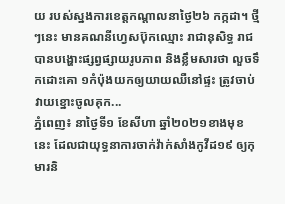យ របស់ស្នងការខេត្តកណ្តាលនាថ្ងៃ២៦ កក្កដា។ ថ្មីៗនេះ មានគណនីហ្វេសប៊ុកឈ្មោះ រាជានុសិទ្ធ រាជ បានបង្ហោះផ្សព្វផ្សាយរូបភាព និងខ្លឹមសារថា លួចទឹកដោះគោ ១កំប៉ុងយកឲ្យយាយឈឺនៅផ្ទះ ត្រូវចាប់វាយខ្នោះចូលគុក...
ភ្នំពេញ៖ នាថ្ងៃទី១ ខែសីហា ឆ្នាំ២០២១ខាងមុខនេះ ដែលជាយុទ្ធនាការចាក់វ៉ាក់សាំងកូវីដ១៩ ឲ្យកុមារនិ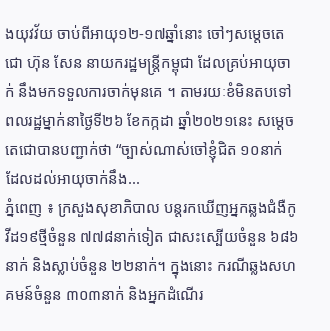ងយុវវ័យ ចាប់ពីអាយុ១២-១៧ឆ្នាំនោះ ចៅៗសម្តេចតេជោ ហ៊ុន សែន នាយករដ្ឋមន្រ្តីកម្ពុជា ដែលគ្រប់អាយុចាក់ នឹងមកទទួលការចាក់មុនគេ ។ តាមរយៈខំមិនតបទៅ ពលរដ្ឋម្នាក់នាថ្ងៃទី២៦ ខែកក្កដា ឆ្នាំ២០២១នេះ សម្តេចតេជោបានបញ្ជាក់ថា “ច្បាស់ណាស់ចៅខ្ញុំជិត ១០នាក់ ដែលដល់អាយុចាក់នឹង...
ភ្នំពេញ ៖ ក្រសួងសុខាភិបាល បន្តរកឃើញអ្នកឆ្លងជំងឺកូវីដ១៩ថ្មីចំនួន ៧៧៨នាក់ទៀត ជាសះស្បើយចំនួន ៦៨៦នាក់ និងស្លាប់ចំនួន ២២នាក់។ ក្នុងនោះ ករណីឆ្លងសហគមន៍ចំនួន ៣០៣នាក់ និងអ្នកដំណើរ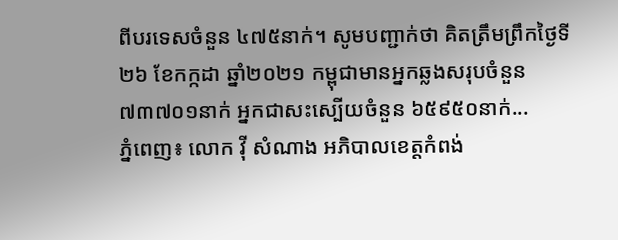ពីបរទេសចំនួន ៤៧៥នាក់។ សូមបញ្ជាក់ថា គិតត្រឹមព្រឹកថ្ងៃទី២៦ ខែកក្កដា ឆ្នាំ២០២១ កម្ពុជាមានអ្នកឆ្លងសរុបចំនួន ៧៣៧០១នាក់ អ្នកជាសះស្បើយចំនួន ៦៥៩៥០នាក់...
ភ្នំពេញ៖ លោក វ៉ី សំណាង អភិបាលខេត្តកំពង់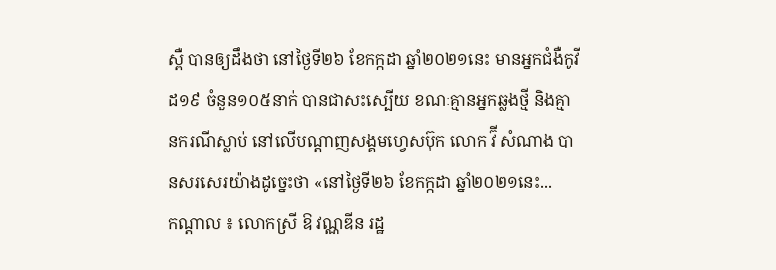ស្ពឺ បានឲ្យដឹងថា នៅថ្ងៃទី២៦ ខែកក្កដា ឆ្នាំ២០២១នេះ មានអ្នកជំងឺកូវីដ១៩ ចំនួន១០៥នាក់ បានជាសះស្បើយ ខណៈគ្មានអ្នកឆ្លងថ្មី និងគ្មានករណីស្លាប់ នៅលើបណ្ដាញសង្គមហ្វេសប៊ុក លោក វ៊ី សំណាង បានសរសេរយ៉ាងដូច្នេះថា «នៅថ្ងៃទី២៦ ខែកក្កដា ឆ្នាំ២០២១នេះ...
កណ្ដាល ៖ លោកស្រី ឱ វណ្ណឌីន រដ្ឋ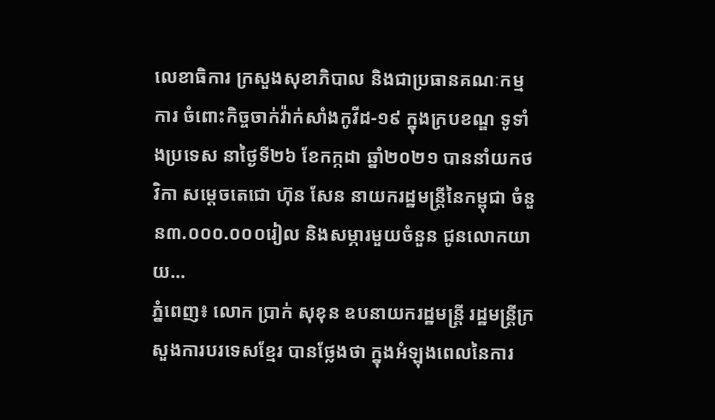លេខាធិការ ក្រសួងសុខាភិបាល និងជាប្រធានគណៈកម្មការ ចំពោះកិច្ចចាក់វ៉ាក់សាំងកូវីដ-១៩ ក្នុងក្របខណ្ឌ ទូទាំងប្រទេស នាថ្ងៃទី២៦ ខែកក្កដា ឆ្នាំ២០២១ បាននាំយកថវិកា សម្ដេចតេជោ ហ៊ុន សែន នាយករដ្ឋមន្ដ្រីនៃកម្ពុជា ចំនួន៣.០០០.០០០រៀល និងសម្ភារមួយចំនួន ជូនលោកយាយ...
ភ្នំពេញ៖ លោក ប្រាក់ សុខុន ឧបនាយករដ្ឋមន្ត្រី រដ្ឋមន្ត្រីក្រសួងការបរទេសខ្មែរ បានថ្លែងថា ក្នុងអំឡុងពេលនៃការ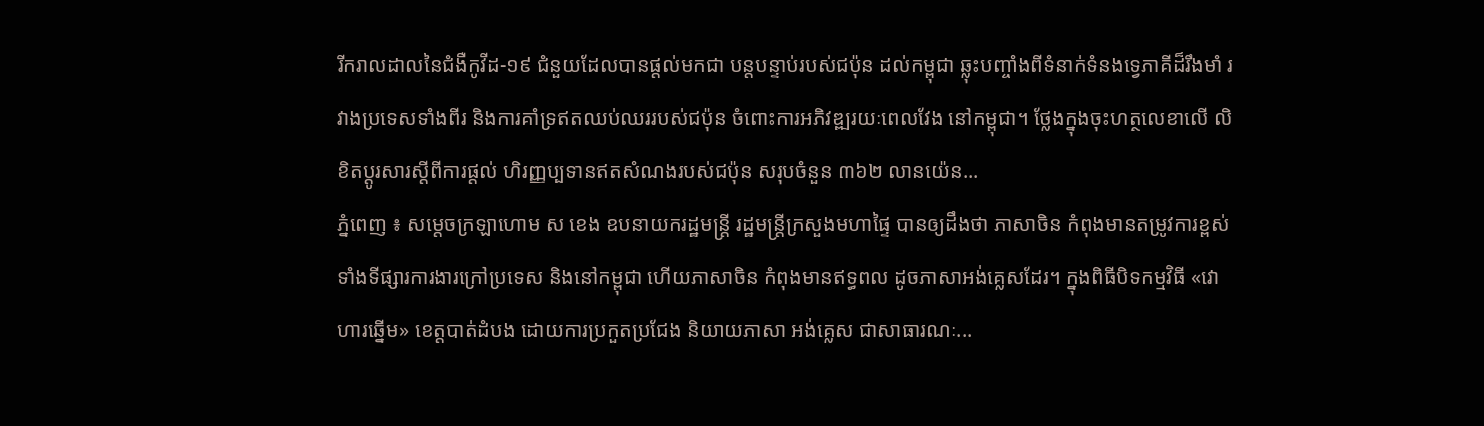រីករាលដាលនៃជំងឺកូវីដ-១៩ ជំនួយដែលបានផ្តល់មកជា បន្តបន្ទាប់របស់ជប៉ុន ដល់កម្ពុជា ឆ្លុះបញ្ចាំងពីទំនាក់ទំនងទ្វេភាគីដ៏រឹងមាំ រវាងប្រទេសទាំងពីរ និងការគាំទ្រឥតឈប់ឈររបស់ជប៉ុន ចំពោះការអភិវឌ្ឍរយៈពេលវែង នៅកម្ពុជា។ ថ្លែងក្នុងចុះហត្ថលេខាលើ លិខិតប្ដូរសារស្ដីពីការផ្ដល់ ហិរញ្ញប្បទានឥតសំណងរបស់ជប៉ុន សរុបចំនួន ៣៦២ លានយ៉េន...
ភ្នំពេញ ៖ សម្តេចក្រឡាហោម ស ខេង ឧបនាយករដ្ឋមន្ត្រី រដ្ឋមន្ត្រីក្រសួងមហាផ្ទៃ បានឲ្យដឹងថា ភាសាចិន កំពុងមានតម្រូវការខ្ពស់ ទាំងទីផ្សារការងារក្រៅប្រទេស និងនៅកម្ពុជា ហើយភាសាចិន កំពុងមានឥទ្ធពល ដូចភាសាអង់គ្លេសដែរ។ ក្នុងពិធីបិទកម្មវិធី «វោហារឆ្នើម» ខេត្តបាត់ដំបង ដោយការប្រកួតប្រជែង និយាយភាសា អង់គ្លេស ជាសាធារណៈ...